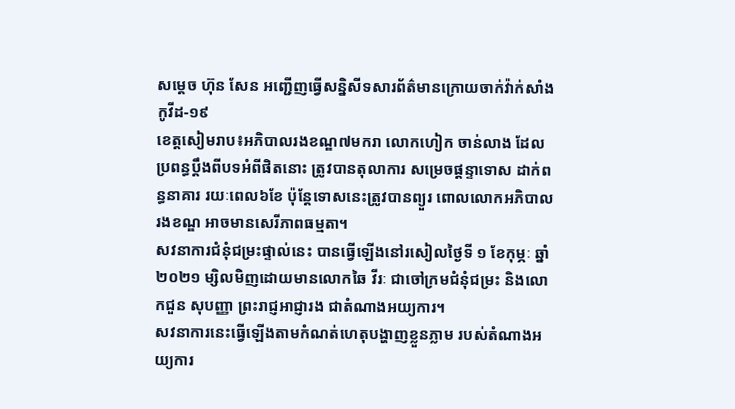សម្តេច ហ៊ុន សែន អញ្ជើញធ្វើសន្និសីទសារព័ត៌មានក្រោយចាក់វ៉ាក់សាំងកូវីដ-១៩
ខេត្តសៀមរាប៖អភិបាលរងខណ្ឌ៧មករា លោកហៀក ចាន់លាង ដែលប្រពន្ធប្តឹងពីបទអំពីផិតនោះ ត្រូវបានតុលាការ សម្រេចផ្តន្ទាទោស ដាក់ពន្ធនាគារ រយៈពេល៦ខែ ប៉ុន្តែទោសនេះត្រូវបានព្យួរ ពោលលោកអភិបាលរងខណ្ឌ អាចមានសេរីភាពធម្មតា។
សវនាការជំនុំជម្រះផ្ទាល់នេះ បានធ្វើឡើងនៅរសៀលថ្ងៃទី ១ ខែកុម្ភៈ ឆ្នាំ ២០២១ ម្សិលមិញដោយមានលោកឆៃ វីរៈ ជាចៅក្រមជំនុំជម្រះ និងលោកជួន សុបញ្ញា ព្រះរាជ្ញអាជ្ញារង ជាតំណាងអយ្យការ។
សវនាការនេះធ្វើឡើងតាមកំណត់ហេតុបង្ហាញខ្លួនភ្លាម របស់តំណាងអយ្យការ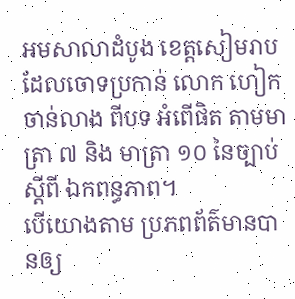អមសាលាដំបូង ខេត្តសៀមរាប ដែលចោទប្រកាន់ លោក ហៀក ចាន់លាង ពីបទ អំពើផិត តាមមាត្រា ៧ និង មាត្រា ១០ នៃច្បាប់ ស្តីពី ឯកពន្ធភាព។
បើយោងតាម ប្រភពព័ត៌មានបានឲ្យ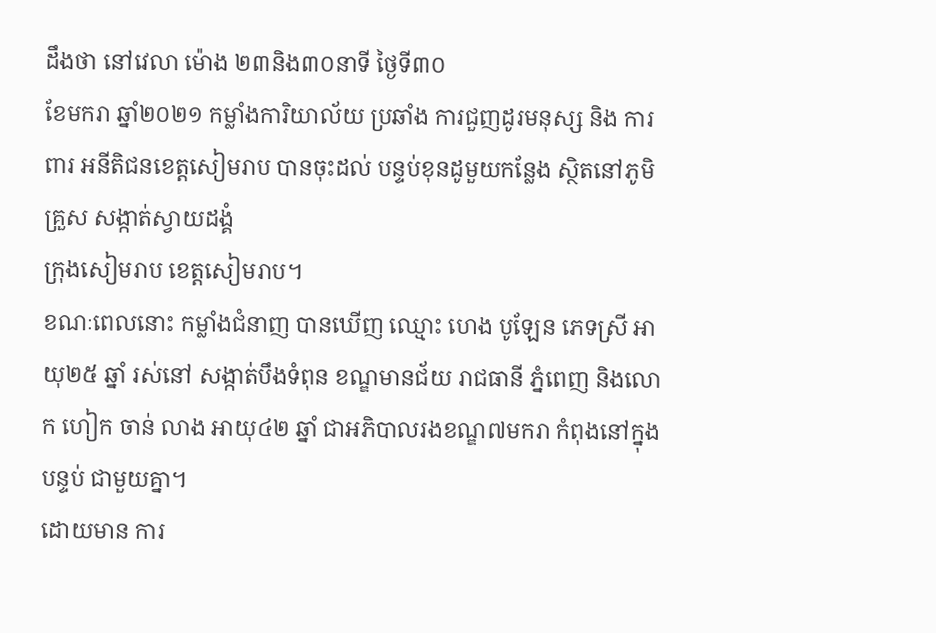ដឹងថា នៅវេលា ម៉ោង ២៣និង៣០នាទី ថ្ងៃទី៣០
ខែមករា ឆ្នាំ២០២១ កម្លាំងការិយាល័យ ប្រឆាំង ការជួញដូរមនុស្ស និង ការពារ អនីតិជនខេត្តសៀមរាប បានចុះដល់ បន្ទប់ខុនដូមួយកន្លែង ស្ថិតនៅភូមិគ្រួស សង្កាត់ស្វាយដង្គំ
ក្រុងសៀមរាប ខេត្តសៀមរាប។
ខណៈពេលនោះ កម្លាំងជំនាញ បានឃើញ ឈ្មោះ ហេង បូឡែន ភេទស្រី អាយុ២៥ ឆ្នាំ រស់នៅ សង្កាត់បឹងទំពុន ខណ្ឌមានជ័យ រាជធានី ភ្នំពេញ និងលោក ហៀក ចាន់ លាង អាយុ៤២ ឆ្នាំ ជាអភិបាលរងខណ្ឌ៧មករា កំពុងនៅក្នុង បន្ទប់ ជាមួយគ្នា។
ដោយមាន ការ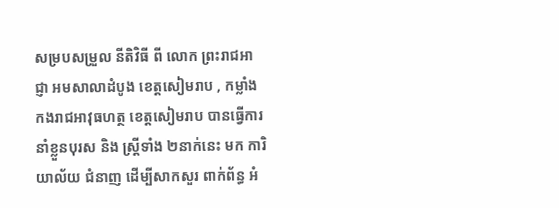សម្របសម្រួល នីតិវិធី ពី លោក ព្រះរាជអាជ្ញា អមសាលាដំបូង ខេត្តសៀមរាប , កម្លាំង កងរាជអាវុធហត្ថ ខេត្តសៀមរាប បានធ្វើការ នាំខ្លួនបុរស និង ស្ត្រីទាំង ២នាក់នេះ មក ការិយាល័យ ជំនាញ ដើម្បីសាកសួរ ពាក់ព័ន្ធ អំ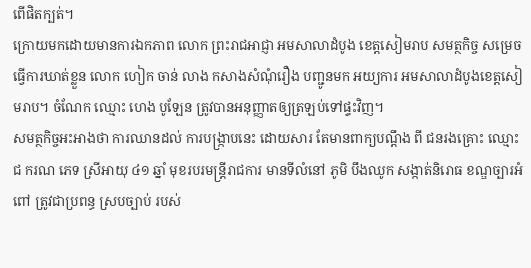ពើផិតក្បត់។
ក្រោយមកដោយមានការឯកភាព លោក ព្រះរាជអាជ្ញា អមសាលាដំបូង ខេត្តសៀមរាប សមត្ថកិច្ច សម្រេចធ្វើការឃាត់ខ្លួន លោក ហៀក ចាន់ លាង កសាងសំណុំរឿង បញ្ជូនមក អយ្យការ អមសាលាដំបូងខេត្តសៀមរាប។ ចំណែក ឈ្មោះ ហេង បូឡែន ត្រូវបានអនុញ្ញាតឲ្យត្រឡប់ទៅផ្ទះវិញ។
សមត្ថកិច្ចអះអាងថា ការឈានដល់ ការបង្ក្រាបនេះ ដោយសារ តែមានពាក្យបណ្តឹង ពី ជនរងគ្រោះ ឈ្មោះ ជ ករណ ភេទ ស្រីអាយុ ៤១ ឆ្នាំ មុខរបរមន្ត្រីរាជការ មានទីលំនៅ ភូមិ បឹងឈូក សង្កាត់និរោធ ខណ្ឌច្បារអំពៅ ត្រូវជាប្រពន្ធ ស្របច្បាប់ របស់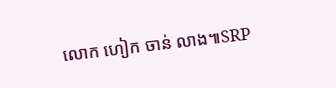លោក ហៀក ចាន់ លាង៕SRP